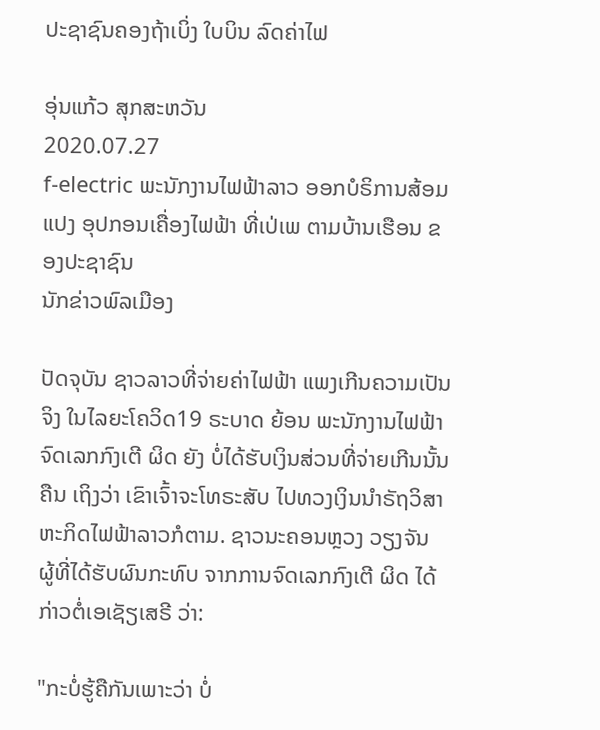ປະຊາຊົນຄອງຖ້າເບິ່ງ ໃບບິນ ລົດຄ່າໄຟ

ອຸ່ນແກ້ວ ສຸກສະຫວັນ
2020.07.27
f-electric ພະນັກງານໄຟຟ້າລາວ ອອກບໍຣິການສ້ອມແປງ ອຸປກອນເຄື່ອງໄຟຟ້າ ທີ່ເປ່ເພ ຕາມບ້ານເຮືອນ ຂອງປະຊາຊົນ
ນັກຂ່າວພົລເມືອງ

ປັດຈຸບັນ ຊາວລາວທີ່ຈ່າຍຄ່າໄຟຟ້າ ແພງເກີນຄວາມເປັນຈິງ ໃນໄລຍະໂຄວິດ19 ຣະບາດ ຍ້ອນ ພະນັກງານໄຟຟ້າຈົດເລກກົງເຕີ ຜິດ ຍັງ ບໍ່ໄດ້ຮັບເງິນສ່ວນທີ່ຈ່າຍເກີນນັ້ນຄືນ ເຖິງວ່າ ເຂົາເຈົ້າຈະໂທຣະສັບ ໄປທວງເງິນນຳຣັຖວິສາຫະກິດໄຟຟ້າລາວກໍຕາມ. ຊາວນະຄອນຫຼວງ ວຽງຈັນ ຜູ້ທີ່ໄດ້ຮັບຜົນກະທົບ ຈາກການຈົດເລກກົງເຕີ ຜິດ ໄດ້ກ່າວຕໍ່ເອເຊັຽເສຣີ ວ່າ:

"ກະບໍ່ຮູ້ຄືກັນເພາະວ່າ ບໍ່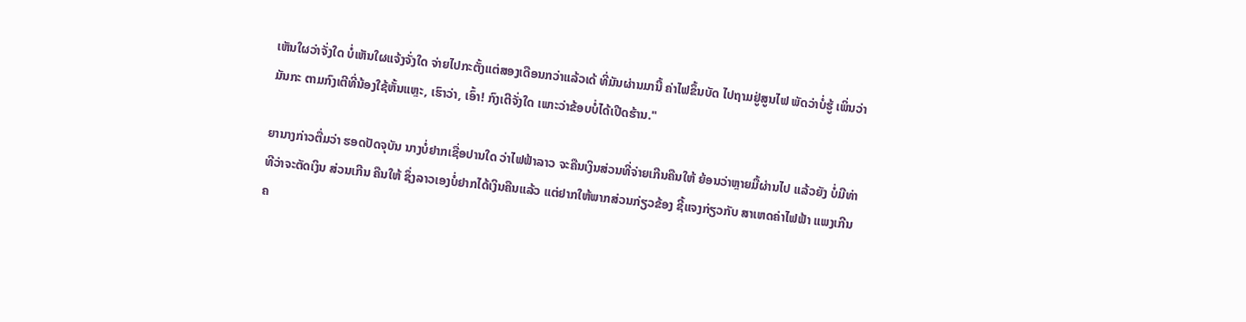ເຫັນໃຜວ່າຈັ່ງໃດ ບໍ່ເຫັນໃຜແຈ້ງຈັ່ງໃດ ຈ່າຍໄປກະຕັ້ງແຕ່ສອງເດືອນກວ່າແລ້ວເດ້ ທີ່ມັນຜ່ານມານີ້ ຄ່າໄຟຂຶ້ນບັດ ໄປຖາມຢູ່ສູນໄຟ ພັດວ່າບໍ່ຮູ້ ເພິ່ນວ່າມັນກະ ຕາມກົງເຕີທີ່ນ້ອງໃຊ້ຫັ້ນແຫຼະ, ເຮົາວ່າ, ເອົ້າ! ກົງເຕີຈັ່ງໃດ ເພາະວ່າຂ້ອບບໍ່ໄດ້ເປີດຮ້ານ."

ຍານາງກ່າວຕື່ມວ່າ ຮອດປັດຈຸບັນ ນາງບໍ່ຢາກເຊື່ອປານໃດ ວ່າໄຟຟ້າລາວ ຈະຄືນເງິນສ່ວນທີ່ຈ່າຍເກີນຄືນໃຫ້ ຍ້ອນວ່າຫຼາຍມື້ຜ່ານໄປ ແລ້ວຍັງ ບໍ່ມີທ່າທີວ່າຈະຕັດເງິນ ສ່ວນເກີນ ຄືນໃຫ້ ຊຶ່ງລາວເອງບໍ່ຢາກໄດ້ເງິນຄືນແລ້ວ ແຕ່ຢາກໃຫ້ພາກສ່ວນກ່ຽວຂ້ອງ ຊີ້ແຈງກ່ຽວກັບ ສາເຫດຄ່າໄຟຟ້າ ແພງເກີນຄ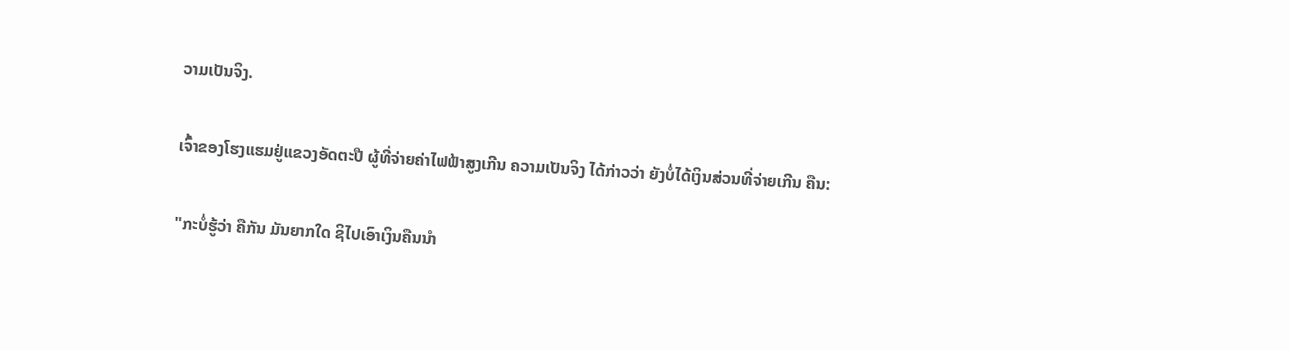ວາມເປັນຈິງ.

ເຈົ້າຂອງໂຮງແຮມຢູ່ແຂວງອັດຕະປື ຜູ້ທີ່ຈ່າຍຄ່າໄຟຟ້າສູງເກີນ ຄວາມເປັນຈິງ ໄດ້ກ່າວວ່າ ຍັງບໍ່ໄດ້ເງິນສ່ວນທີ່ຈ່າຍເກີນ ຄືນ:

"ກະບໍ່ຮູ້ວ່າ ຄືກັນ ມັນຍາກໃດ ຊິໄປເອົາເງິນຄືນນຳ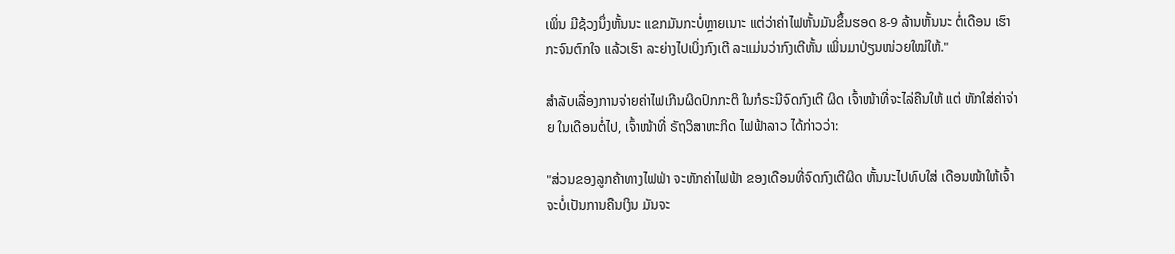ເພິ່ນ ມີຊ້ວງນຶ່ງຫັ້ນນະ ແຂກມັນກະບໍ່ຫຼາຍເນາະ ແຕ່ວ່າຄ່າໄຟຫັ້ນມັນຂຶ້ນຮອດ 8-9 ລ້ານຫັ້ນນະ ຕໍ່ເດືອນ ເຮົາກະຈົນຕົກໃຈ ແລ້ວເຮົາ ລະຍ່າງໄປເບິ່ງກົງເຕີ ລະແມ່ນວ່າກົງເຕີຫັ້ນ ເພິ່ນມາປ່ຽນໜ່ວຍໃໝ່ໃຫ້."

ສຳລັບເລື່ອງການຈ່າຍຄ່າໄຟເກີນຜິດປົກກະຕິ ໃນກໍຣະນີຈົດກົງເຕີ ຜິດ ເຈົ້າໜ້າທີ່ຈະໄລ່ຄືນໃຫ້ ແຕ່ ຫັກໃສ່ຄ່າຈ່າຍ ໃນເດືອນຕໍ່ໄປ, ເຈົ້າໜ້າທີ່ ຣັຖວິສາຫະກິດ ໄຟຟ້າລາວ ໄດ້ກ່າວວ່າ:

"ສ່ວນຂອງລູກຄ້າທາງໄຟຟ່າ ຈະຫັກຄ່າໄຟຟ້າ ຂອງເດືອນທີ່ຈົດກົງເຕີຜິດ ຫັ້ນນະໄປທົບໃສ່ ເດືອນໜ້າໃຫ້ເຈົ້າ ຈະບໍ່ເປັນການຄືນເງິນ ມັນຈະ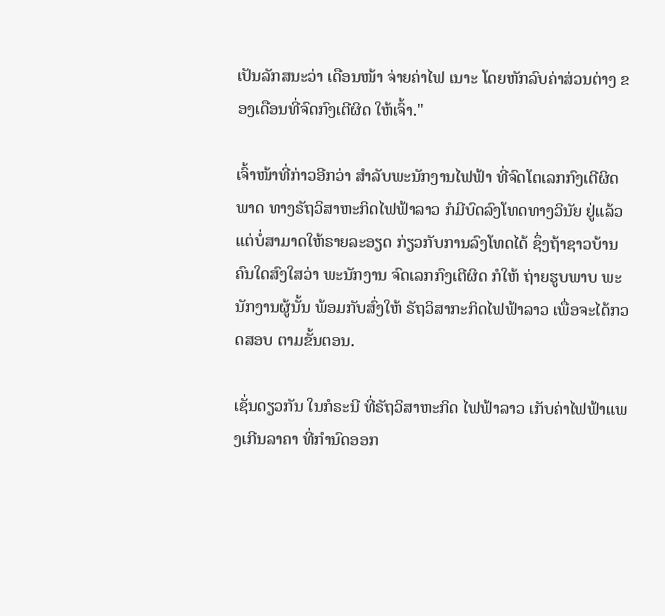ເປັນລັກສນະວ່າ ເດືອນໜ້າ ຈ່າຍຄ່າໄຟ ເນາະ ໂດຍຫັກລົບຄ່າສ່ວນຕ່າງ ຂອງເດືອນທີ່ຈົດກົງເຕີຜິດ ໃຫ້ເຈົ້າ."

ເຈົ້າໜ້າທີ່ກ່າວອີກວ່າ ສຳລັບພະນັກງານໄຟຟ້າ ທີ່ຈົດໂຕເລກກົງເຕີຜິດພາດ ທາງຣັຖວິສາຫະກິດໄຟຟ້າລາວ ກໍມີບົດລົງໂທດທາງວິນັຍ ຢູ່ແລ້ວ ແຕ່ບໍ່ສາມາດໃຫ້ຣາຍລະອຽດ ກ່ຽວກັບການລົງໂທດໄດ້ ຊຶ່ງຖ້າຊາວບ້ານຄົນໃດສົງໃສວ່າ ພະນັກງານ ຈົດເລກກົງເຕີຜິດ ກໍໃຫ້ ຖ່າຍຮູບພາບ ພະນັກງານຜູ້ນັ້ນ ພ້ອມກັບສົ່ງໃຫ້ ຣັຖວິສາກະກິດໄຟຟ້າລາວ ເພື່ອຈະໄດ້ກວດສອບ ຕາມຂັ້ນຕອນ.

ເຊັ່ນດຽວກັນ ໃນກໍຣະນີ ທີ່ຣັຖວິສາຫະກິດ ໄຟຟ້າລາວ ເກັບຄ່າໄຟຟ້າແພງເກີນລາຄາ ທີ່ກຳນົດອອກ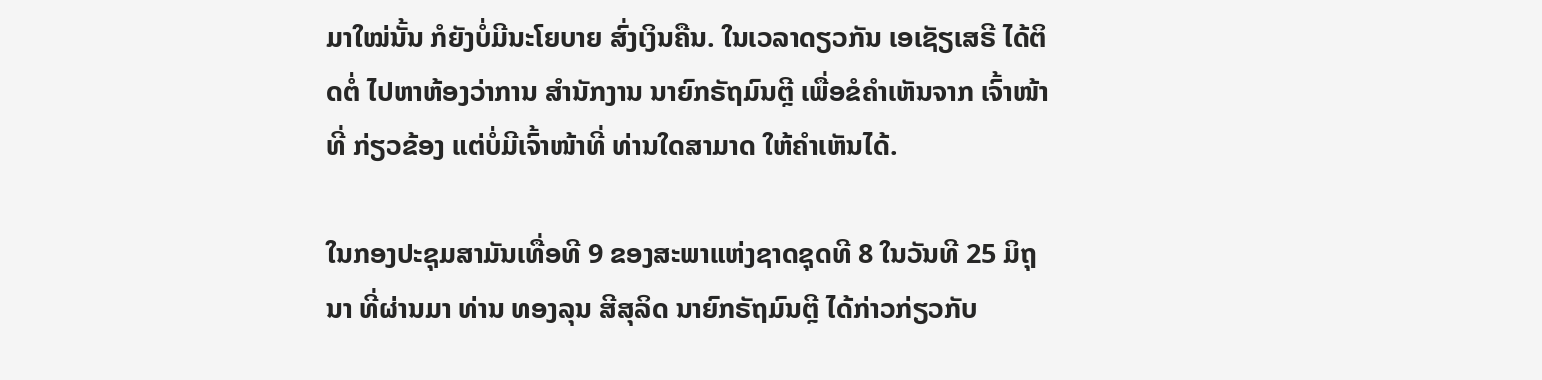ມາໃໝ່ນັ້ນ ກໍຍັງບໍ່ມີນະໂຍບາຍ ສົ່ງເງິນຄືນ. ໃນເວລາດຽວກັນ ເອເຊັຽເສຣີ ໄດ້ຕິດຕໍ່ ໄປຫາຫ້ອງວ່າການ ສຳນັກງານ ນາຍົກຣັຖມົນຕຼີ ເພື່ອຂໍຄຳເຫັນຈາກ ເຈົ້າໜ້າທີ່ ກ່ຽວຂ້ອງ ແຕ່ບໍ່ມີເຈົ້າໜ້າທີ່ ທ່ານໃດສາມາດ ໃຫ້ຄຳເຫັນໄດ້.

ໃນກອງປະຊຸມສາມັນເທື່ອທີ 9 ຂອງສະພາແຫ່ງຊາດຊຸດທີ 8 ໃນວັນທີ 25 ມິຖຸນາ ທີ່ຜ່ານມາ ທ່ານ ທອງລຸນ ສີສຸລິດ ນາຍົກຣັຖມົນຕຼີ ໄດ້ກ່າວກ່ຽວກັບ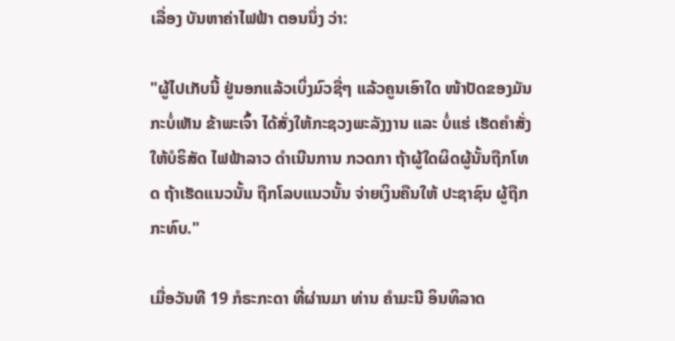ເລື່ອງ ບັນຫາຄ່າໄຟຟ້າ ຕອນນຶ່ງ ວ່າ:

"ຜູ້ໄປເກັບນີ້ ຢູ່ນອກແລ້ວເບິ່ງມົວຊື່ໆ ແລ້ວຄູນເອົາໃດ ໜ້າປັດຂອງມັນກະບໍ່ເຫັນ ຂ້າພະເຈົ້າ ໄດ້ສັ່ງໃຫ້ກະຊວງພະລັງງານ ແລະ ບໍ່ແຮ່ ເຮັດຄຳສັ່ງ ໃຫ້ບໍຣິສັດ ໄຟຟ້າລາວ ດຳເນີນການ ກວດກາ ຖ້າຜູ້ໃດຜິດຜູ້ນັ້ນຖືກໂທດ ຖ້າເຮັດແນວນັ້ນ ຖືກໂລບແນວນັ້ນ ຈ່າຍເງິນຄືນໃຫ້ ປະຊາຊົນ ຜູ້ຖືກກະທົບ."

ເມື່ອວັນທີ 19 ກໍຣະກະດາ ທີ່ຜ່ານມາ ທ່ານ ຄຳມະນີ ອິນທິລາດ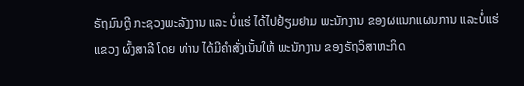ຣັຖມົນຕຼີ ກະຊວງພະລັງງານ ແລະ ບໍ່ແຮ່ ໄດ້ໄປຢ້ຽມຢາມ ພະນັກງານ ຂອງຜແນກແຜນການ ແລະບໍ່ແຮ່ ແຂວງ ຜົ້ງສາລີ ໂດຍ ທ່ານ ໄດ້ມີຄຳສັ່ງເນັ້ນໃຫ້ ພະນັກງານ ຂອງຣັຖວິສາຫະກິດ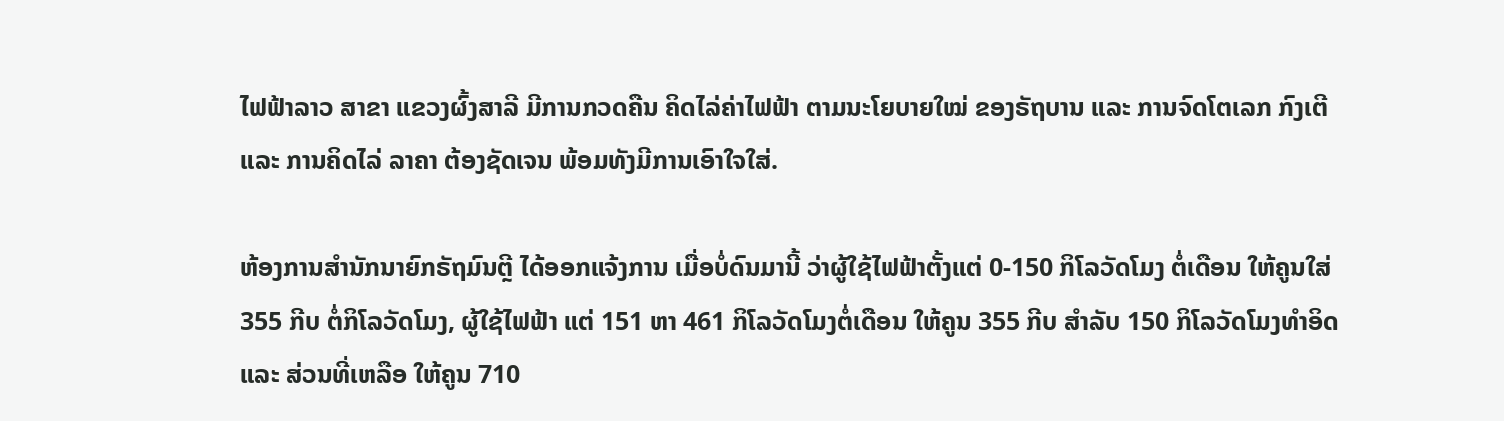ໄຟຟ້າລາວ ສາຂາ ແຂວງຜົ້ງສາລີ ມີການກວດຄືນ ຄິດໄລ່ຄ່າໄຟຟ້າ ຕາມນະໂຍບາຍໃໝ່ ຂອງຣັຖບານ ແລະ ການຈົດໂຕເລກ ກົງເຕີ ແລະ ການຄິດໄລ່ ລາຄາ ຕ້ອງຊັດເຈນ ພ້ອມທັງມີການເອົາໃຈໃສ່.

ຫ້ອງການສຳນັກນາຍົກຣັຖມົນຕຼີ ໄດ້ອອກແຈ້ງການ ເມື່ອບໍ່ດົນມານີ້ ວ່າຜູ້ໃຊ້ໄຟຟ້າຕັ້ງແຕ່ 0-150 ກິໂລວັດໂມງ ຕໍ່ເດືອນ ໃຫ້ຄູນໃສ່ 355 ກີບ ຕໍ່ກິໂລວັດໂມງ, ຜູ້ໃຊ້ໄຟຟ້າ ແຕ່ 151 ຫາ 461 ກິໂລວັດໂມງຕໍ່ເດືອນ ໃຫ້ຄູນ 355 ກີບ ສຳລັບ 150 ກິໂລວັດໂມງທຳອິດ ແລະ ສ່ວນທີ່ເຫລືອ ໃຫ້ຄູນ 710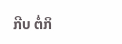ກີບ ຕໍ່ກິ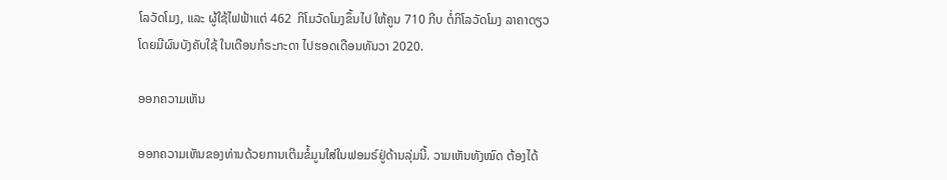ໂລວັດໂມງ, ແລະ ຜູ້ໃຊ້ໄຟຟ້າແຕ່ 462  ກິໂມວັດໂມງຂຶ້ນໄປ ໃຫ້ຄູນ 710 ກີບ ຕໍ່ກິໂລວັດໂມງ ລາຄາດຽວ ໂດຍມີຜົນບັງຄັບໃຊ້ ໃນເດືອນກໍຣະກະດາ ໄປຮອດເດືອນທັນວາ 2020.

ອອກຄວາມເຫັນ

ອອກຄວາມເຫັນຂອງທ່ານດ້ວຍການເຕີມຂໍ້ມູນໃສ່ໃນຟອມຣ໌ຢູ່ດ້ານລຸ່ມນີ້. ວາມເຫັນທັງໝົດ ຕ້ອງໄດ້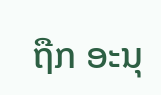ຖືກ ອະນຸ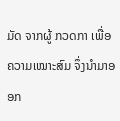ມັດ ຈາກຜູ້ ກວດກາ ເພື່ອຄວາມເໝາະສົມ ຈຶ່ງນໍາມາອອກ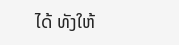ໄດ້ ທັງໃຫ້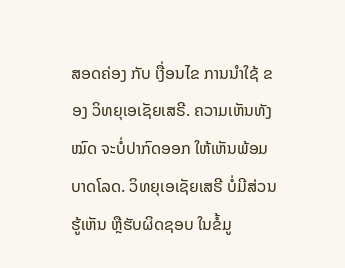ສອດຄ່ອງ ກັບ ເງື່ອນໄຂ ການນຳໃຊ້ ຂອງ ວິທຍຸເອເຊັຍເສຣີ. ຄວາມເຫັນທັງໝົດ ຈະບໍ່ປາກົດອອກ ໃຫ້ເຫັນພ້ອມບາດໂລດ. ວິທຍຸເອເຊັຍເສຣີ ບໍ່ມີສ່ວນຮູ້ເຫັນ ຫຼືຮັບຜິດຊອບ ໃນຂໍ້ມູ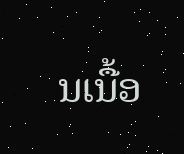ນເນື້ອ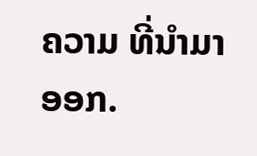ຄວາມ ທີ່ນໍາມາອອກ.